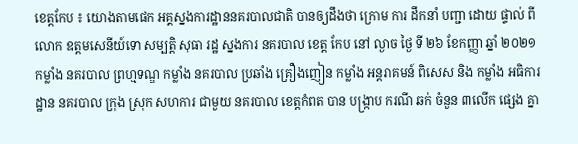ខេត្តកែប ៖ យោងតាមផេក អគ្គស្នងការដ្ឋាននគរបាលជាតិ បានឲ្យដឹងថា ក្រោម ការ ដឹកនាំ បញ្ជា ដោយ ផ្ទាល់ ពី លោក ឧត្តមសេនីយ៍ទោ សម្បត្តិ សុធា រដ្ឋ ស្នងការ នគរបាល ខេត្ត កែប នៅ ល្ងាច ថ្ងៃ ទី ២៦ ខែកញ្ញា ឆ្នាំ ២០២១ កម្លាំង នគរបាល ព្រហ្មទណ្ឌ កម្លាំង នគរបាល ប្រឆាំង គ្រឿងញៀន កម្លាំង អន្តរាគមន៍ ពិសេស និង កម្លាំង អធិការដ្ឋាន នគរបាល ក្រុង ស្រុក សហការ ជាមួយ នគរបាល ខេត្តកំពត បាន បង្ក្រាប ករណី ឆក់ ចំនួន ៣លើក ផ្សេង គ្នា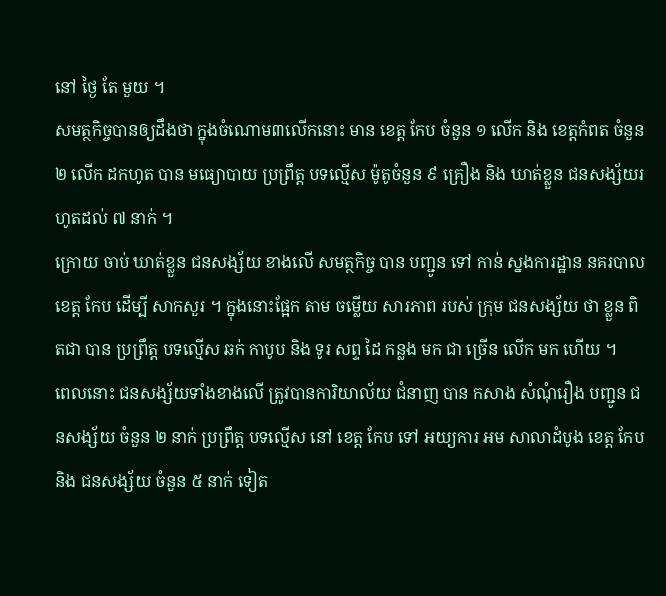នៅ ថ្ងៃ តែ មួយ ។
សមត្ថកិច្ចបានឲ្យដឹងថា ក្នុងចំណោម៣លើកនោះ មាន ខេត្ត កែប ចំនួន ១ លើក និង ខេត្តកំពត ចំនួន ២ លើក ដកហូត បាន មធ្យោបាយ ប្រព្រឹត្ត បទល្មើស ម៉ូតូចំនួន ៩ គ្រឿង និង ឃាត់ខ្លួន ជនសង្ស័យរហូតដល់ ៧ នាក់ ។
ក្រោយ ចាប់ ឃាត់ខ្លួន ជនសង្ស័យ ខាងលើ សមត្ថកិច្ច បាន បញ្ជូន ទៅ កាន់ ស្នងការដ្ឋាន នគរបាល ខេត្ត កែប ដើម្បី សាកសួរ ។ ក្នុងនោះផ្អែក តាម ចម្លើយ សារភាព របស់ ក្រុម ជនសង្ស័យ ថា ខ្លួន ពិតជា បាន ប្រព្រឹត្ត បទល្មើស ឆក់ កាបូប និង ទូរ សព្ទ ដៃ កន្លង មក ជា ច្រើន លើក មក ហើយ ។
ពេលនោះ ជនសង្ស័យទាំងខាងលើ ត្រូវបានការិយាល័យ ជំនាញ បាន កសាង សំណុំរឿង បញ្ជូន ជនសង្ស័យ ចំនួន ២ នាក់ ប្រព្រឹត្ត បទល្មើស នៅ ខេត្ត កែប ទៅ អយ្យការ អម សាលាដំបូង ខេត្ត កែប និង ជនសង្ស័យ ចំនួន ៥ នាក់ ទៀត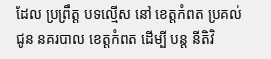ដែល ប្រព្រឹត្ត បទល្មើស នៅ ខេត្តកំពត ប្រគល់ ជូន នគរបាល ខេត្តកំពត ដើម្បី បន្ត នីតិវិ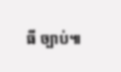ធី ច្បាប់៕